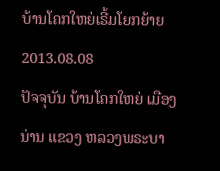ບ້ານໂຄກໃຫຍ່ເຣີ້ມໂຍກຍ້າຍ
2013.08.08
ປັຈຈຸບັນ ບ້ານໂຄກໃຫຍ່ ເມືອງນ່ານ ແຂວງ ຫລວງພຣະບາ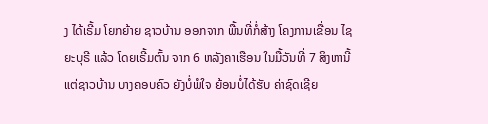ງ ໄດ້ເຣີ້ມ ໂຍກຍ້າຍ ຊາວບ້ານ ອອກຈາກ ພື້ນທີ່ກໍ່ສ້າງ ໂຄງການເຂື່ອນ ໄຊຍະບຸຣີ ແລ້ວ ໂດຍເຣີ້ມຕົ້ນ ຈາກ 6 ຫລັງຄາເຮືອນ ໃນມື້ວັນທີ່ 7 ສິງຫານີ້ ແຕ່ຊາວບ້ານ ບາງຄອບຄົວ ຍັງບໍ່ພໍໃຈ ຍ້ອນບໍ່ໄດ້ຮັບ ຄ່າຊົດເຊີຍ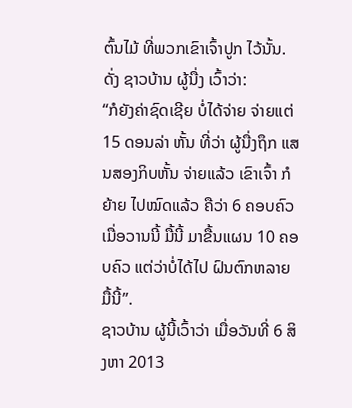ຕົ້ນໄມ້ ທີ່ພວກເຂົາເຈົ້າປູກ ໄວ້ນັ້ນ. ດັ່ງ ຊາວບ້ານ ຜູ້ນື່ງ ເວົ້າວ່າ:
“ກໍຍັງຄ່າຊົດເຊີຍ ບໍ່ໄດ້ຈ່າຍ ຈ່າຍແຕ່ 15 ດອນລ່າ ຫັ້ນ ທີ່ວ່າ ຜູ້ນື່ງຖຶກ ແສນສອງກິບຫັ້ນ ຈ່າຍແລ້ວ ເຂົາເຈົ້າ ກໍຍ້າຍ ໄປໝົດແລ້ວ ຄືວ່າ 6 ຄອບຄົວ ເມື່ອວານນີ້ ມື້ນີ້ ມາຂື້ນແຜນ 10 ຄອບຄົວ ແຕ່ວ່າບໍ່ໄດ້ໄປ ຝົນຕົກຫລາຍ ມື້ນີ້”.
ຊາວບ້ານ ຜູ້ນີ້ເວົ້າວ່າ ເມື່ອວັນທີ່ 6 ສິງຫາ 2013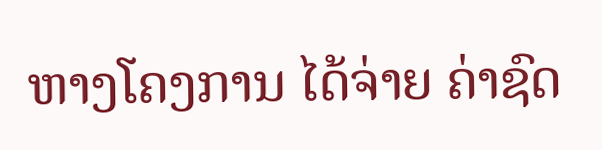ຫາງໂຄງການ ໄດ້ຈ່າຍ ຄ່າຊົດ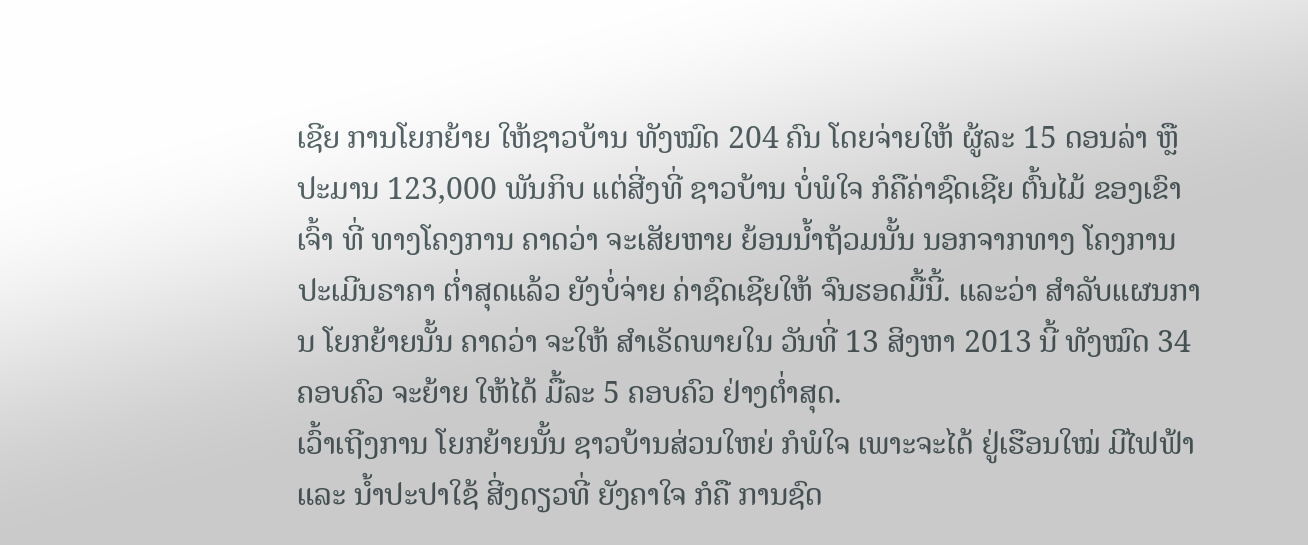ເຊີຍ ການໂຍກຍ້າຍ ໃຫ້ຊາວບ້ານ ທັງໝົດ 204 ຄົນ ໂດຍຈ່າຍໃຫ້ ຜູ້ລະ 15 ດອນລ່າ ຫຼື ປະມານ 123,000 ພັນກິບ ແຕ່ສີ່ງທີ່ ຊາວບ້ານ ບໍ່ພໍໃຈ ກໍຄືຄ່າຊົດເຊີຍ ຕົ້ນໄມ້ ຂອງເຂົາເຈົ້າ ທີ່ ທາງໂຄງການ ຄາດວ່າ ຈະເສັຍຫາຍ ຍ້ອນນໍ້າຖ້ວມນັ້ນ ນອກຈາກທາງ ໂຄງການ ປະເມີນຣາຄາ ຕໍ່າສຸດແລ້ວ ຍັງບໍ່ຈ່າຍ ຄ່າຊົດເຊີຍໃຫ້ ຈົນຮອດມື້ນີ້. ແລະວ່າ ສໍາລັບແຜນການ ໂຍກຍ້າຍນັ້ນ ຄາດວ່າ ຈະໃຫ້ ສໍາເຣັດພາຍໃນ ວັນທີ່ 13 ສິງຫາ 2013 ນີ້ ທັງໝົດ 34 ຄອບຄົວ ຈະຍ້າຍ ໃຫ້ໄດ້ ມື້ລະ 5 ຄອບຄົວ ຢ່າງຕໍ່າສຸດ.
ເວົ້າເຖີງການ ໂຍກຍ້າຍນັ້ນ ຊາວບ້ານສ່ວນໃຫຍ່ ກໍພໍໃຈ ເພາະຈະໄດ້ ຢູ່ເຮືອນໃໝ່ ມີໄຟຟ້າ ແລະ ນໍ້າປະປາໃຊ້ ສີ່ງດຽວທີ່ ຍັງຄາໃຈ ກໍຄື ການຊົດ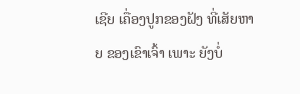ເຊີຍ ເຄື່ອງປູກຂອງຝັງ ທີ່ເສັຍຫາຍ ຂອງເຂົາເຈົ້າ ເພາະ ຍັງບໍ່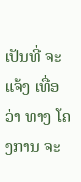ເປັນທີ່ ຈະແຈ້ງ ເທື່ອວ່າ ທາງ ໂຄງການ ຈະ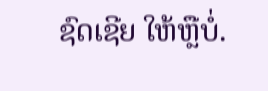ຊົດເຊີຍ ໃຫ້ຫຼືບໍ່.